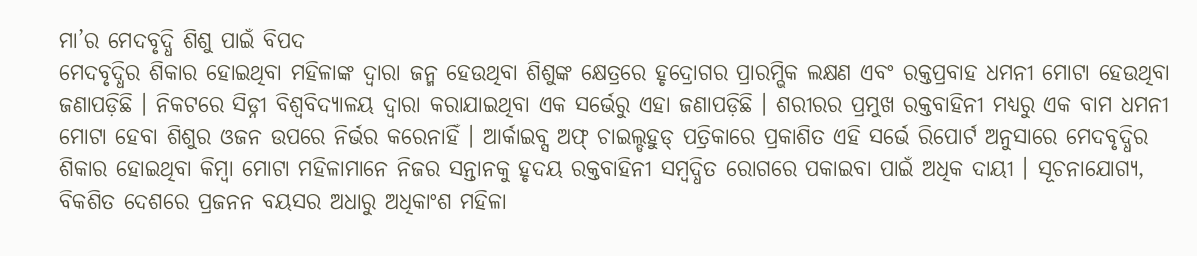ମା’ର ମେଦବୃଦ୍ଧି ଶିଶୁ ପାଇଁ ବିପଦ
ମେଦବୃଦ୍ଧିର ଶିକାର ହୋଇଥିବା ମହିଳାଙ୍କ ଦ୍ୱାରା ଜନ୍ମ ହେଉଥିବା ଶିଶୁଙ୍କ କ୍ଷେତ୍ରରେ ହୃଦ୍ରୋଗର ପ୍ରାରମ୍ଭିକ ଲକ୍ଷଣ ଏବଂ ରକ୍ତପ୍ରବାହ ଧମନୀ ମୋଟା ହେଉଥିବା ଜଣାପଡ଼ିଛି । ନିକଟରେ ସିଡ୍ନୀ ବିଶ୍ୱବିଦ୍ୟାଳୟ ଦ୍ୱାରା କରାଯାଇଥିବା ଏକ ସର୍ଭେରୁ ଏହା ଜଣାପଡ଼ିଛି । ଶରୀରର ପ୍ରମୁଖ ରକ୍ତବାହିନୀ ମଧ୍ୟରୁ ଏକ ବାମ ଧମନୀ ମୋଟା ହେବା ଶିଶୁର ଓଜନ ଉପରେ ନିର୍ଭର କରେନାହିଁ । ଆର୍କାଇବ୍ସ ଅଫ୍ ଚାଇଲ୍ଡହୁଡ୍ ପତ୍ରିକାରେ ପ୍ରକାଶିତ ଏହି ସର୍ଭେ ରିପୋର୍ଟ ଅନୁସାରେ ମେଦବୃଦ୍ଧିର ଶିକାର ହୋଇଥିବା କିମ୍ବା ମୋଟା ମହିଳାମାନେ ନିଜର ସନ୍ତାନକୁ ହୃଦୟ ରକ୍ତବାହିନୀ ସମ୍ବଦ୍ଧିତ ରୋଗରେ ପକାଇବା ପାଇଁ ଅଧିକ ଦାୟୀ । ସୂଚନାଯୋଗ୍ୟ, ବିକଶିତ ଦେଶରେ ପ୍ରଜନନ ବୟସର ଅଧାରୁ ଅଧିକାଂଶ ମହିଳା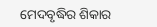ମେଦବୃଦ୍ଧିର ଶିକାର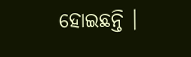ହୋଇଛନ୍ତି ।